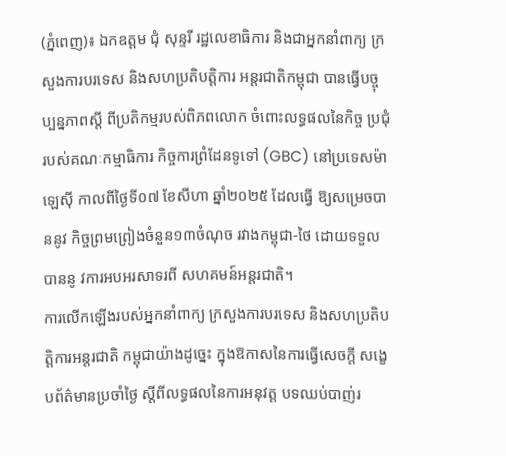(ភ្នំពេញ)៖ ឯកឧត្តម ជុំ សុន្ទរី រដ្ឋលេខាធិការ និងជាអ្នកនាំពាក្យ ក្រសួងការបរទេស និងសហប្រតិបត្តិការ អន្តរជាតិកម្ពុជា បានធ្វើបច្ចុប្បន្នភាពស្តី ពីប្រតិកម្មរបស់ពិភពលោក ចំពោះលទ្ធផលនៃកិច្ច ប្រជុំរបស់គណៈកម្មាធិការ កិច្ចការព្រំដែនទូទៅ (GBC) នៅប្រទេសម៉ាឡេស៊ី កាលពីថ្ងៃទី០៧ ខែសីហា ឆ្នាំ២០២៥ ដែលធ្វើ ឱ្យសម្រេចបាននូវ កិច្ចព្រមព្រៀងចំនួន១៣ចំណុច រវាងកម្ពុជា-ថៃ ដោយទទួលបាននូ វការអបអរសាទរពី សហគមន៍អន្តរជាតិ។
ការលើកឡើងរបស់អ្នកនាំពាក្យ ក្រសួងការបរទេស និងសហប្រតិបត្តិការអន្តរជាតិ កម្ពុជាយ៉ាងដូច្នេះ ក្នុងឱកាសនៃការធ្វើសេចក្តី សង្ខេបព័ត៌មានប្រចាំថ្ងៃ ស្តីពីលទ្ធផលនៃការអនុវត្ត បទឈប់បាញ់រ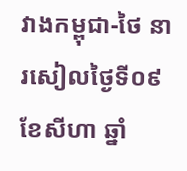វាងកម្ពុជា-ថៃ នារសៀលថ្ងៃទី០៩ ខែសីហា ឆ្នាំ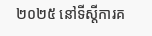២០២៥ នៅទីស្តីការគ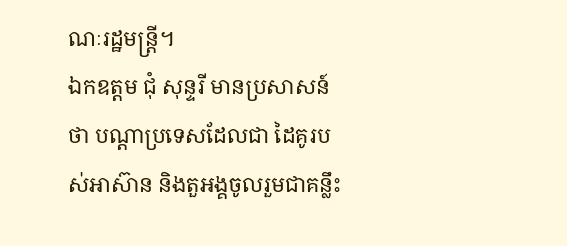ណៈរដ្ឋមន្ត្រី។
ឯកឧត្តម ជុំ សុន្ទរី មានប្រសាសន៍ថា បណ្តាប្រទេសដែលជា ដៃគូរបស់អាស៊ាន និងតួអង្គចូលរួមជាគន្លឹះ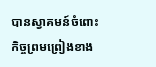បានស្វាគមន៍ចំពោះ កិច្ចព្រមព្រៀងខាង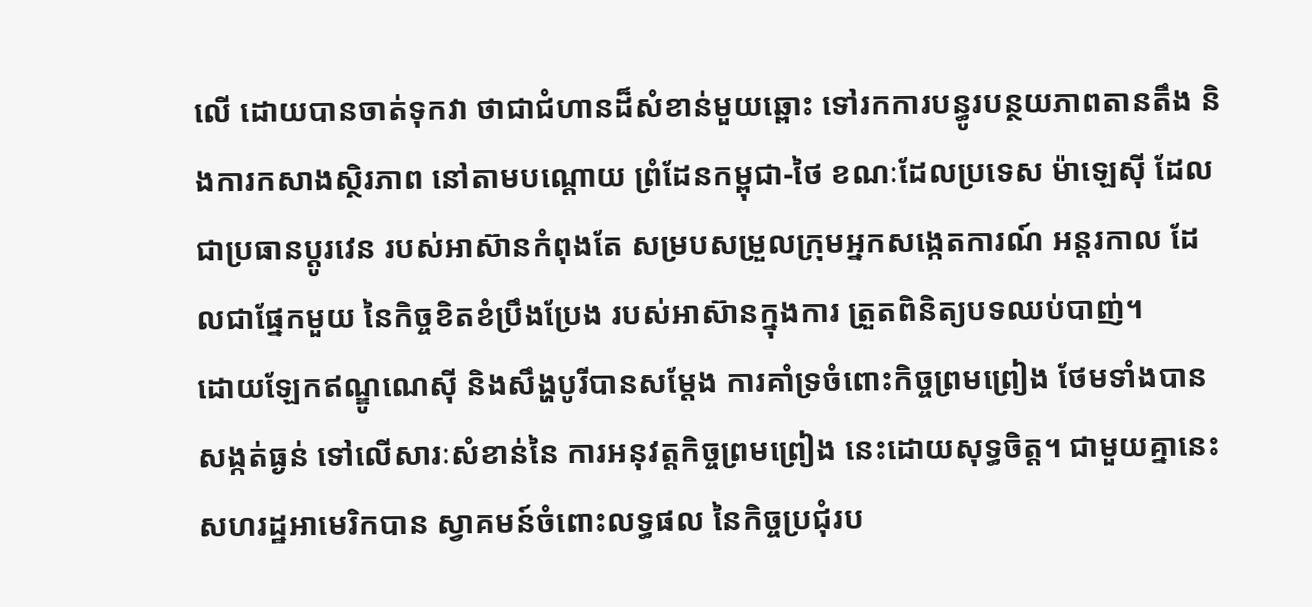លើ ដោយបានចាត់ទុកវា ថាជាជំហានដ៏សំខាន់មួយឆ្ពោះ ទៅរកការបន្ធូរបន្ថយភាពតានតឹង និងការកសាងស្ថិរភាព នៅតាមបណ្តោយ ព្រំដែនកម្ពុជា-ថៃ ខណៈដែលប្រទេស ម៉ាឡេស៊ី ដែលជាប្រធានប្តូរវេន របស់អាស៊ានកំពុងតែ សម្របសម្រួលក្រុមអ្នកសង្កេតការណ៍ អន្តរកាល ដែលជាផ្នែកមួយ នៃកិច្ចខិតខំប្រឹងប្រែង របស់អាស៊ានក្នុងការ ត្រួតពិនិត្យបទឈប់បាញ់។
ដោយឡែកឥណ្ឌូណេស៊ី និងសឹង្ហបូរីបានសម្តែង ការគាំទ្រចំពោះកិច្ចព្រមព្រៀង ថែមទាំងបានសង្កត់ធ្ងន់ ទៅលើសារៈសំខាន់នៃ ការអនុវត្តកិច្ចព្រមព្រៀង នេះដោយសុទ្ធចិត្ត។ ជាមួយគ្នានេះ សហរដ្ឋអាមេរិកបាន ស្វាគមន៍ចំពោះលទ្ធផល នៃកិច្ចប្រជុំរប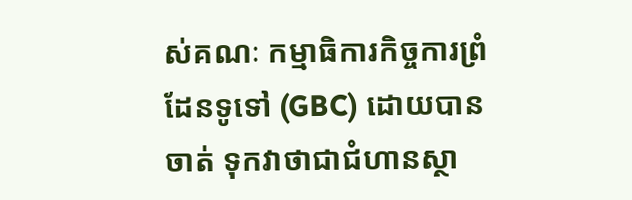ស់គណៈ កម្មាធិការកិច្ចការព្រំដែនទូទៅ (GBC) ដោយបានចាត់ ទុកវាថាជាជំហានស្ថា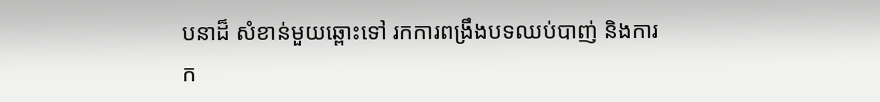បនាដ៏ សំខាន់មួយឆ្ពោះទៅ រកការពង្រឹងបទឈប់បាញ់ និងការក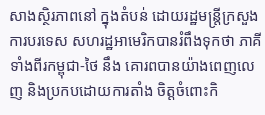សាងស្ថិរភាពនៅ ក្នុងតំបន់ ដោយរដ្ឋមន្ត្រីក្រសួងការបរទេស សហរដ្ឋអាមេរិកបានរំពឹងទុកថា ភាគីទាំងពីរកម្ពុជា-ថៃ នឹង គោរពបានយ៉ាងពេញលេញ និងប្រកបដោយការតាំង ចិត្តចំពោះកិ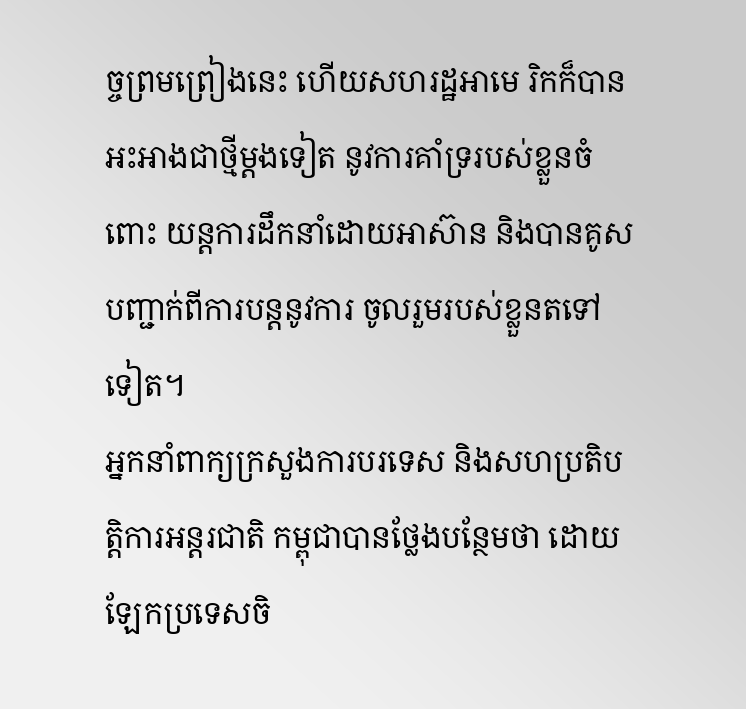ច្ចព្រមព្រៀងនេះ ហើយសហរដ្ឋអាមេ រិកក៏បានអះអាងជាថ្មីម្តងទៀត នូវការគាំទ្ររបស់ខ្លួនចំពោះ យន្តការដឹកនាំដោយអាស៊ាន និងបានគូស បញ្ជាក់ពីការបន្តនូវការ ចូលរួមរបស់ខ្លួនតទៅទៀត។
អ្នកនាំពាក្យក្រសួងការបរទេស និងសហប្រតិបត្តិការអន្តរជាតិ កម្ពុជាបានថ្លែងបន្ថែមថា ដោយឡែកប្រទេសចិ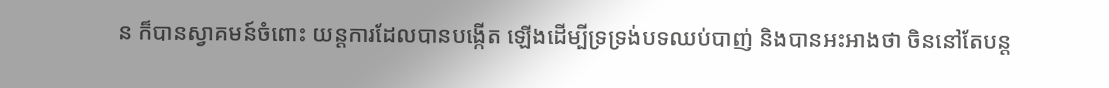ន ក៏បានស្វាគមន៍ចំពោះ យន្តការដែលបានបង្កើត ឡើងដើម្បីទ្រទ្រង់បទឈប់បាញ់ និងបានអះអាងថា ចិននៅតែបន្ត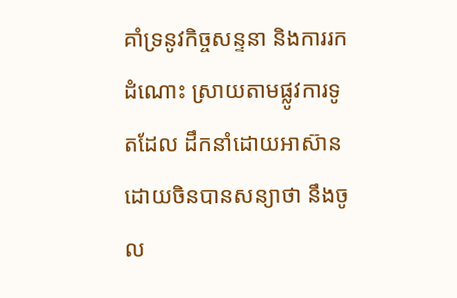គាំទ្រនូវកិច្ចសន្ទនា និងការរកដំណោះ ស្រាយតាមផ្លូវការទូតដែល ដឹកនាំដោយអាស៊ាន ដោយចិនបានសន្យាថា នឹងចូល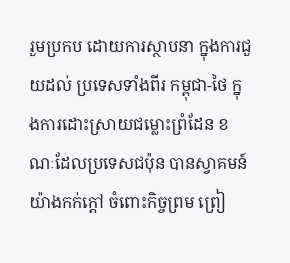រួមប្រកប ដោយការស្ថាបនា ក្នុងការជួយដល់ ប្រទេសទាំងពីរ កម្ពុជា-ថៃ ក្នុងការដោះស្រាយជម្លោះព្រំដែន ខណៈដែលប្រទេសជប៉ុន បានស្វាគមន៍យ៉ាងកក់ក្តៅ ចំពោះកិច្ចព្រម ព្រៀ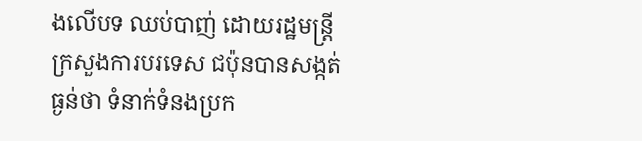ងលើបទ ឈប់បាញ់ ដោយរដ្ឋមន្ត្រី ក្រសួងការបរទេស ជប៉ុនបានសង្កត់ធ្ងន់ថា ទំនាក់ទំនងប្រក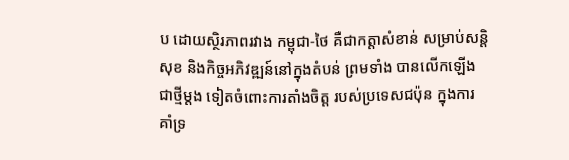ប ដោយស្ថិរភាពរវាង កម្ពុជា-ថៃ គឺជាកត្តាសំខាន់ សម្រាប់សន្តិសុខ និងកិច្ចអភិវឌ្ឍន៍នៅក្នុងតំបន់ ព្រមទាំង បានលើកឡើងជាថ្មីម្តង ទៀតចំពោះការតាំងចិត្ត របស់ប្រទេសជប៉ុន ក្នុងការគាំទ្រ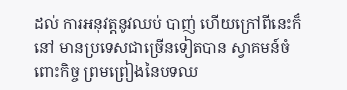ដល់ ការអនុវត្តនូវឈប់ បាញ់ ហើយក្រៅពីនេះក៏នៅ មានប្រទេសជាច្រើនទៀតបាន ស្វាគមន៍ចំពោះកិច្ច ព្រមព្រៀងនៃបទឈ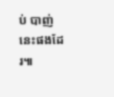ប់ បាញ់នេះផងដែរ៕